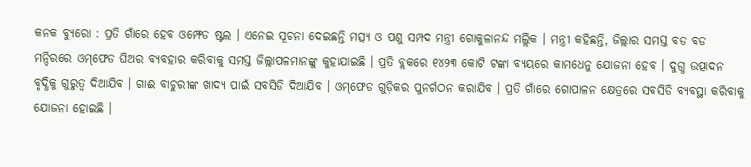କନକ ବ୍ୟୁରୋ : ପ୍ରତି ଗାଁରେ ହେବ ଓମ୍ଫେଡ ଷ୍ଟଲ । ଏନେଇ ସୂଚନା ଦେଇଛନ୍ତି ମତ୍ସ୍ୟ ଓ ପଶୁ ସମ୍ପଦ ମନ୍ତ୍ରୀ ଗୋକୁଳାନନ୍ଦ ମଲ୍ଲିକ । ମନ୍ତ୍ରୀ କହିଛନ୍ତି, ଜିଲ୍ଲାର ସମସ୍ତ ବଡ ବଡ ମନ୍ଦିରରେ ଓମ୍‌ଫେଡ ଘିଅର ବ୍ୟବହାର କରିବାକୁ ସମସ୍ତ ଜିଲ୍ଲାପଳମାନଙ୍କୁ କୁହାଯାଇଛି । ପ୍ରତି ବ୍ଲକରେ ୧୪୨୩ କୋଟି ଟଙ୍କା ବ୍ୟୟରେ କାମଧେନୁ ଯୋଜନା ହେବ । ଦୁଗ୍ଧ ଉତ୍ପାଦନ ବୃଦ୍ଧିକୁ ଗୁରୁତ୍ଵ ଦିଆଯିବ । ଗାଈ ବାଚୁରୀଙ୍କ ଖାଦ୍ୟ ପାଇଁ ସବସିଡି ଦିଆଯିବ । ଓମ୍‌ଫେଡ ଗୁଡ଼ିକର ପୁନର୍ଗଠନ କରାଯିବ । ପ୍ରତି ଗାଁରେ ଗୋପାଳନ କ୍ଷେତ୍ରରେ ସବସିଡି ବ୍ୟବସ୍ଥା କରିବାକୁ ଯୋଜନା ହୋଇଛି ।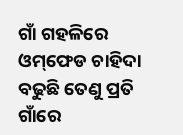ଗାଁ ଗହଳିରେ ଓମ୍‌ଫେଡ ଚାହିଦା ବଢୁଛି ତେଣୁ ପ୍ରତି ଗାଁରେ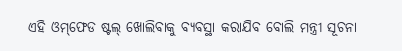ଏହି ଓମ୍‌ଫେଡ ଷ୍ଟଲ୍ ଖୋଲିବାକୁ ବ୍ୟବସ୍ଥା କରାଯିବ ବୋଲି ମନ୍ତ୍ରୀ ସୂଚନା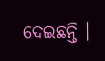ଦେଇଛନ୍ତି ।